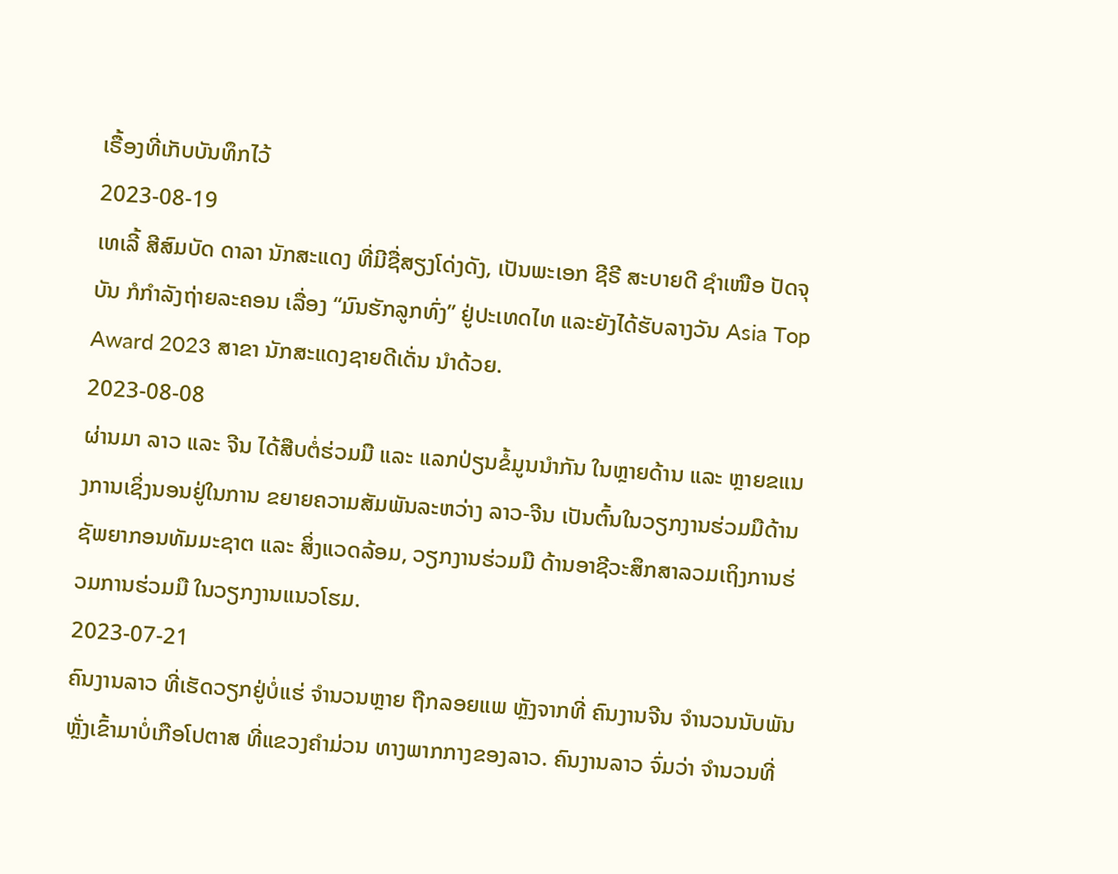ເຣື້ອງທີ່ເກັບບັນທຶກໄວ້
2023-08-19
ເທເລີ້ ສີສົມບັດ ດາລາ ນັກສະແດງ ທີ່ມີຊື່ສຽງໂດ່ງດັງ, ເປັນພະເອກ ຊີຣີ ສະບາຍດີ ຊໍາເໜືອ ປັດຈຸບັນ ກໍກໍາລັງຖ່າຍລະຄອນ ເລື່ອງ “ມົນຮັກລູກທົ່ງ” ຢູ່ປະເທດໄທ ແລະຍັງໄດ້ຮັບລາງວັນ Asia Top Award 2023 ສາຂາ ນັກສະແດງຊາຍດີເດັ່ນ ນໍາດ້ວຍ.
2023-08-08
ຜ່ານມາ ລາວ ແລະ ຈີນ ໄດ້ສືບຕໍ່ຮ່ວມມື ແລະ ແລກປ່ຽນຂໍ້ມູນນຳກັນ ໃນຫຼາຍດ້ານ ແລະ ຫຼາຍຂແນງການເຊິ່ງນອນຢູ່ໃນການ ຂຍາຍຄວາມສັມພັນລະຫວ່າງ ລາວ-ຈີນ ເປັນຕົ້ນໃນວຽກງານຮ່ວມມືດ້ານ ຊັພຍາກອນທັມມະຊາຕ ແລະ ສິ່ງແວດລ້ອມ, ວຽກງານຮ່ວມມື ດ້ານອາຊີວະສຶກສາລວມເຖິງການຮ່ວມການຮ່ວມມື ໃນວຽກງານແນວໂຮມ.
2023-07-21
ຄົນງານລາວ ທີ່ເຮັດວຽກຢູ່ບໍ່ແຮ່ ຈຳນວນຫຼາຍ ຖືກລອຍແພ ຫຼັງຈາກທີ່ ຄົນງານຈີນ ຈຳນວນນັບພັນ ຫຼັ່ງເຂົ້າມາບໍ່ເກືອໂປຕາສ ທີ່ແຂວງຄຳມ່ວນ ທາງພາກກາງຂອງລາວ. ຄົນງານລາວ ຈົ່ມວ່າ ຈຳນວນທີ່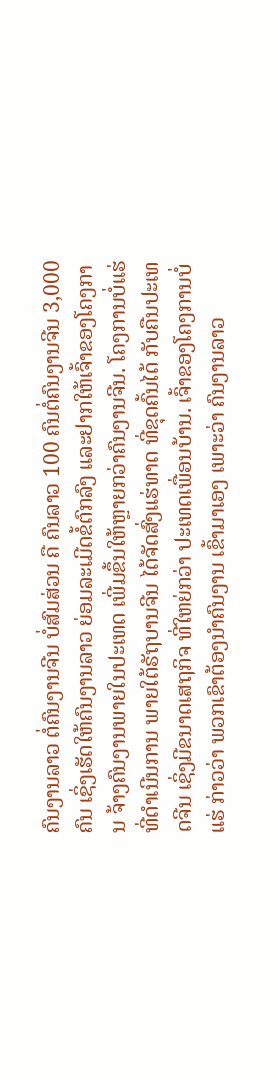ຄົນງານລາວ ຕໍ່ຄົນງານຈີນ ບໍ່ສົມສ່ວນ ຄື ຄົນລາວ 100 ຄົນຕໍ່ຄົນງານຈີນ 3,000 ຄົນ ເຊິ່ງເຮັດໃຫ້ຄົນງານລາວ ຍ່ອມລະເມີດຂໍ້ຕົກລົງ ແລະຢາກໃຫ້ເຈົ້າຂອງໂຄງການ ຈ້າງຄົນງານພາຍໃນປະເທດ ເພີ່ມຂຶ້ນໃຫ້ຫຼາຍກວ່າຄົນງານຈີນ. ໂຄງການບໍ່ແຮ່ ທີ່ດຳເນີນການ ພາຍໃຕ້ຣັຖບານຈີນ ໄດ້ຈັດສົ່ງແຮ່ທາດ ທີ່ຂຸດຄົ້ນໄດ້ ກັບຄືນປະເທດຈີນ ເຊິ່ງມີຂນາດເສຖກິຈ ທີ່ໃຫຍ່ກວ່າ ປະເທດເພື່ອນບ້ານ. ເຈົ້າຂອງໂຄງການບໍ່ແຮ່ ກ່າວວ່າ ພວກເຂົາຕ້ອງນຳຄົນງານ ເຂົ້າມາເອງ ເພາະວ່າ ຄົນງານລາວ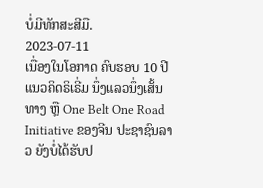ບໍ່ມີທັກສະສີມື.
2023-07-11
ເນື່ອງໃນໂອກາດ ຄົບຮອບ 10 ປີ ແນວຄິດຣິເຣີ່ມ ນຶ່ງແລວນຶ່ງເສັ້ນທາງ ຫຼື One Belt One Road Initiative ຂອງຈີນ ປະຊາຊົນລາວ ຍັງບໍ່ໄດ້ຮັບປ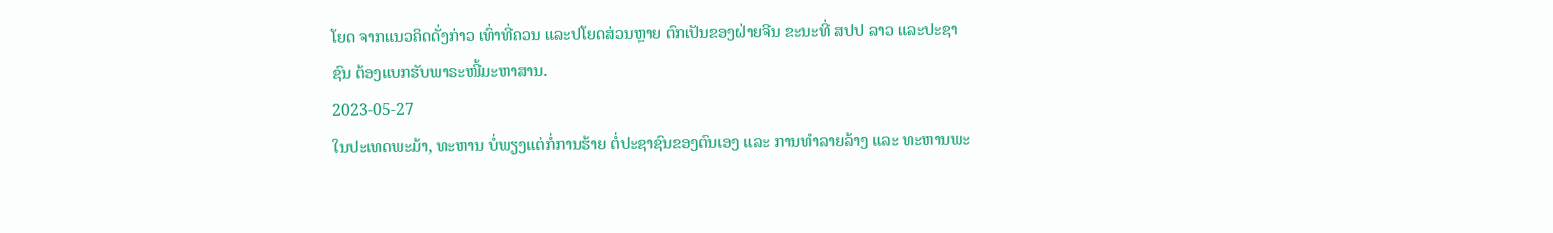ໂຍດ ຈາກແນວຄິດດັ່ງກ່າວ ເທົ່າທີ່ຄວນ ແລະປໂຍດສ່ວນຫຼາຍ ຕົກເປັນຂອງຝ່າຍຈີນ ຂະນະທີ່ ສປປ ລາວ ແລະປະຊາຊົນ ຕ້ອງແບກຮັບພາຣະໜີ້ມະຫາສານ.
2023-05-27
ໃນປະເທດພະມ້າ, ທະຫານ ບໍ່ພຽງແຕ່ກໍ່ການຮ້າຍ ຕໍ່ປະຊາຊົນຂອງຕົນເອງ ແລະ ການທໍາລາຍລ້າງ ແລະ ທະຫານພະ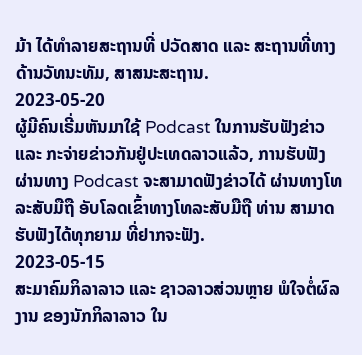ມ້າ ໄດ້ທໍາລາຍສະຖານທີ່ ປວັດສາດ ແລະ ສະຖານທີ່ທາງດ້ານວັທນະທັມ, ສາສນະສະຖານ.
2023-05-20
ຜູ້ມີຄົນເຣີ່ມຫັນມາໃຊ້ Podcast ໃນການຮັບຟັງຂ່າວ ແລະ ກະຈ່າຍຂ່າວກັນຢູ່ປະເທດລາວແລ້ວ, ການຮັບຟັງ ຜ່ານທາງ Podcast ຈະສາມາດຟັງຂ່າວໄດ້ ຜ່ານທາງໂທລະສັບມືຖື ອັບໂລດເຂົ້າທາງໂທລະສັບມືຖື ທ່ານ ສາມາດຮັບຟັງໄດ້ທຸກຍາມ ທີ່ຢາກຈະຟັງ.
2023-05-15
ສະມາຄົມກິລາລາວ ແລະ ຊາວລາວສ່ວນຫຼາຍ ພໍໃຈຕໍ່ຜົລງານ ຂອງນັກກິລາລາວ ໃນ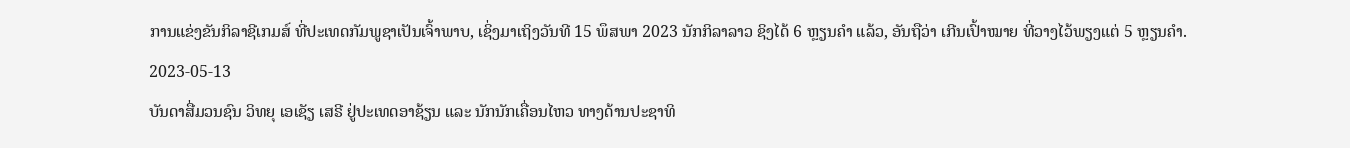ການແຂ່ງຂັນກິລາຊີເກມສ໌ ທີ່ປະເທດກັມພູຊາເປັນເຈົ້າພາບ, ເຊິ່ງມາເຖິງວັນທີ 15 ພຶສພາ 2023 ນັກກິລາລາວ ຊິງໄດ້ 6 ຫຼຽນຄຳ ແລ້ວ, ອັນຖືວ່າ ເກີນເປົ້າໝາຍ ທີ່ວາງໄວ້ພຽງແຕ່ 5 ຫຼຽນຄຳ.
2023-05-13
ບັນດາສື່ມວນຊົນ ວິທຍຸ ເອເຊັຽ ເສຣີ ຢູ່ປະເທດອາຊ້ຽນ ແລະ ນັກນັກເຄື່ອນໄຫວ ທາງດ້ານປະຊາທິ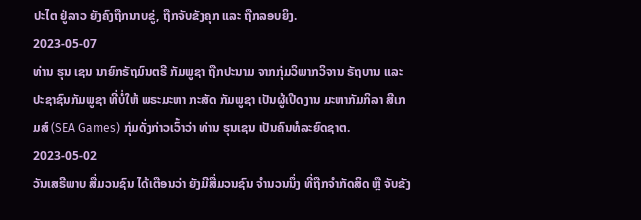ປະໄຕ ຢູ່ລາວ ຍັງຄົງຖືກນາບຂູ່, ຖືກຈັບຂັງຄຸກ ແລະ ຖືກລອບຍິງ.
2023-05-07
ທ່ານ ຮຸນ ເຊນ ນາຍົກຣັຖມົນຕຣີ ກັມພູຊາ ຖືກປະນາມ ຈາກກຸ່ມວິພາກວິຈານ ຣັຖບານ ແລະ ປະຊາຊົນກັມພູຊາ ທີ່ບໍ່ໃຫ້ ພຣະມະຫາ ກະສັດ ກັມພູຊາ ເປັນຜູ້ເປີດງານ ມະຫາກັມກິລາ ສີເກມສ໌ (SEA Games) ກຸ່ມດັ່ງກ່າວເວົ້າວ່າ ທ່ານ ຮຸນເຊນ ເປັນຄົນທໍລະຍົດຊາຕ.
2023-05-02
ວັນເສຣີພາບ ສື່ມວນຊົນ ໄດ້ເຕືອນວ່າ ຍັງມີສື່ມວນຊົນ ຈຳນວນນຶ່ງ ທີ່ຖືກຈຳກັດສິດ ຫຼື ຈັບຂັງ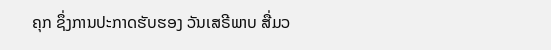ຄຸກ ຊຶ່ງການປະກາດຮັບຮອງ ວັນເສຣີພາບ ສື່ມວ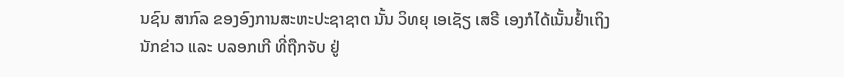ນຊົນ ສາກົລ ຂອງອົງການສະຫະປະຊາຊາຕ ນັ້ນ ວິທຍຸ ເອເຊັຽ ເສຣີ ເອງກໍໄດ້ເນັ້ນຢ້ຳເຖິງ ນັກຂ່າວ ແລະ ບລອກເກີ ທີ່ຖືກຈັບ ຢູ່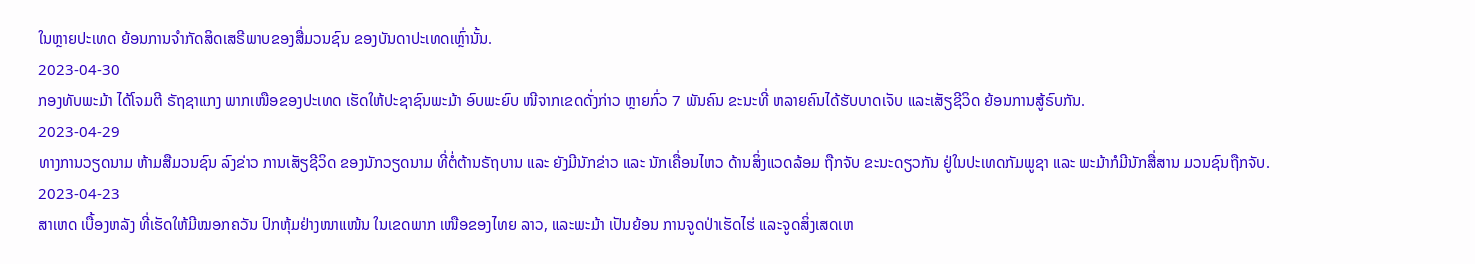ໃນຫຼາຍປະເທດ ຍ້ອນການຈຳກັດສິດເສຣີພາບຂອງສື່ມວນຊົນ ຂອງບັນດາປະເທດເຫຼົ່ານັ້ນ.
2023-04-30
ກອງທັບພະມ້າ ໄດ້ໂຈມຕີ ຣັຖຊາແກງ ພາກເໜືອຂອງປະເທດ ເຮັດໃຫ້ປະຊາຊົນພະມ້າ ອົບພະຍົບ ໜີຈາກເຂດດັ່ງກ່າວ ຫຼາຍກົ່ວ 7 ພັນຄົນ ຂະນະທີ່ ຫລາຍຄົນໄດ້ຮັບບາດເຈັບ ແລະເສັຽຊີວິດ ຍ້ອນການສູ້ຣົບກັນ.
2023-04-29
ທາງການວຽດນາມ ຫ້າມສືມວນຊົນ ລົງຂ່າວ ການເສັຽຊີວິດ ຂອງນັກວຽດນາມ ທີ່ຕໍ່ຕ້ານຣັຖບານ ແລະ ຍັງມີນັກຂ່າວ ແລະ ນັກເຄື່ອນໄຫວ ດ້ານສິ່ງແວດລ້ອມ ຖືກຈັບ ຂະນະດຽວກັນ ຢູ່ໃນປະເທດກັມພູຊາ ແລະ ພະມ້າກໍມີນັກສື່ສານ ມວນຊົນຖືກຈັບ.
2023-04-23
ສາເຫດ ເບື້ອງຫລັງ ທີ່ເຮັດໃຫ້ມີໝອກຄວັນ ປົກຫຸ້ມຢ່າງໜາແໜ້ນ ໃນເຂດພາກ ເໜືອຂອງໄທຍ ລາວ, ແລະພະມ້າ ເປັນຍ້ອນ ການຈູດປ່າເຮັດໄຮ່ ແລະຈູດສິ່ງເສດເຫ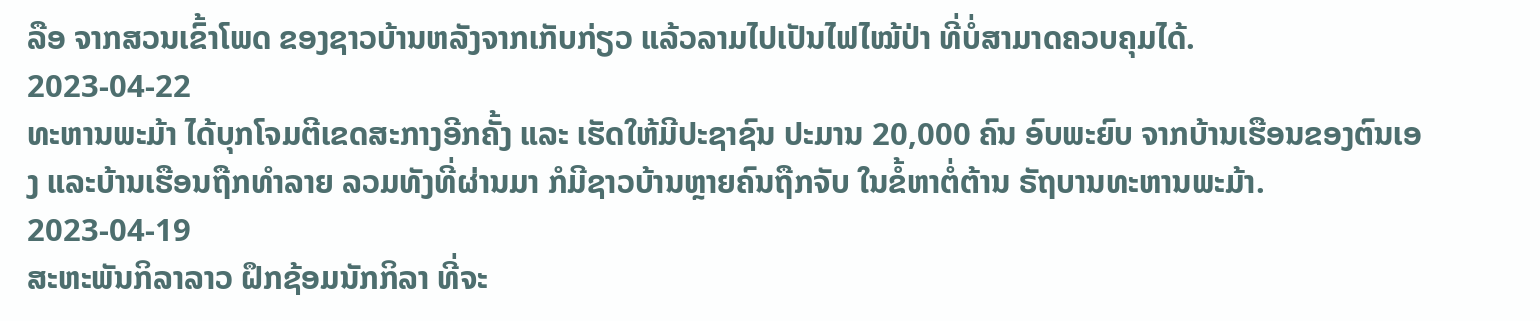ລືອ ຈາກສວນເຂົ້າໂພດ ຂອງຊາວບ້ານຫລັງຈາກເກັບກ່ຽວ ແລ້ວລາມໄປເປັນໄຟໄໝ້ປ່າ ທີ່ບໍ່ສາມາດຄວບຄຸມໄດ້.
2023-04-22
ທະຫານພະມ້າ ໄດ້ບຸກໂຈມຕີເຂດສະກາງອີກຄັ້ງ ແລະ ເຮັດໃຫ້ມີປະຊາຊົນ ປະມານ 20,000 ຄົນ ອົບພະຍົບ ຈາກບ້ານເຮືອນຂອງຕົນເອງ ແລະບ້ານເຮືອນຖືກທຳລາຍ ລວມທັງທີ່ຜ່ານມາ ກໍມີຊາວບ້ານຫຼາຍຄົນຖືກຈັບ ໃນຂໍ້ຫາຕໍ່ຕ້ານ ຣັຖບານທະຫານພະມ້າ.
2023-04-19
ສະຫະພັນກິລາລາວ ຝຶກຊ້ອມນັກກິລາ ທີ່ຈະ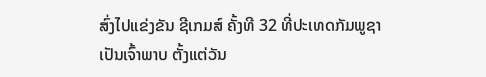ສົ່ງໄປແຂ່ງຂັນ ຊີເກມສ໌ ຄັ້ງທີ 32 ທີ່ປະເທດກັມພູຊາ ເປັນເຈົ້າພາບ ຕັ້ງແຕ່ວັນ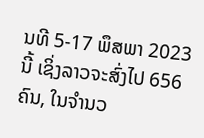ນທີ 5-17 ພຶສພາ 2023 ນີ້ ເຊິ່ງລາວຈະສົ່ງໄປ 656 ຄົນ, ໃນຈໍານວ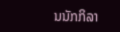ນນັກກິລາ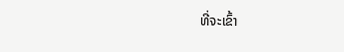ທີ່ຈະເຂົ້າ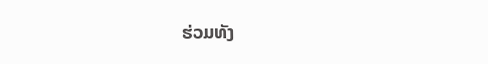ຮ່ວມທັງ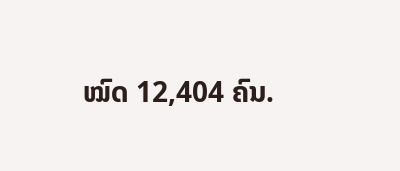ໝົດ 12,404 ຄົນ.